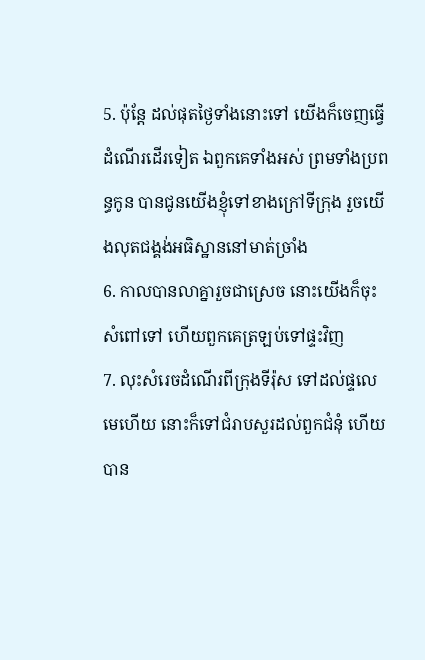5. ប៉ុន្តែ ដល់ផុតថ្ងៃទាំងនោះទៅ យើងក៏ចេញធ្វើដំណើរដើរទៀត ឯពួកគេទាំងអស់ ព្រមទាំងប្រពន្ធកូន បានជូនយើងខ្ញុំទៅខាងក្រៅទីក្រុង រួចយើងលុតជង្គង់អធិស្ឋាននៅមាត់ច្រាំង
6. កាលបានលាគ្នារួចជាស្រេច នោះយើងក៏ចុះសំពៅទៅ ហើយពួកគេត្រឡប់ទៅផ្ទះវិញ
7. លុះសំរេចដំណើរពីក្រុងទីរ៉ុស ទៅដល់ផ្ទលេមេហើយ នោះក៏ទៅជំរាបសួរដល់ពួកជំនុំ ហើយបាន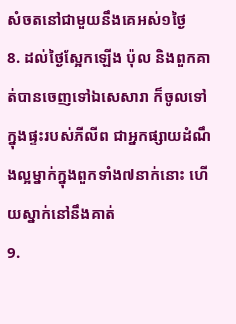សំចតនៅជាមួយនឹងគេអស់១ថ្ងៃ
8. ដល់ថ្ងៃស្អែកឡើង ប៉ុល និងពួកគាត់បានចេញទៅឯសេសារា ក៏ចូលទៅក្នុងផ្ទះរបស់ភីលីព ជាអ្នកផ្សាយដំណឹងល្អម្នាក់ក្នុងពួកទាំង៧នាក់នោះ ហើយស្នាក់នៅនឹងគាត់
9.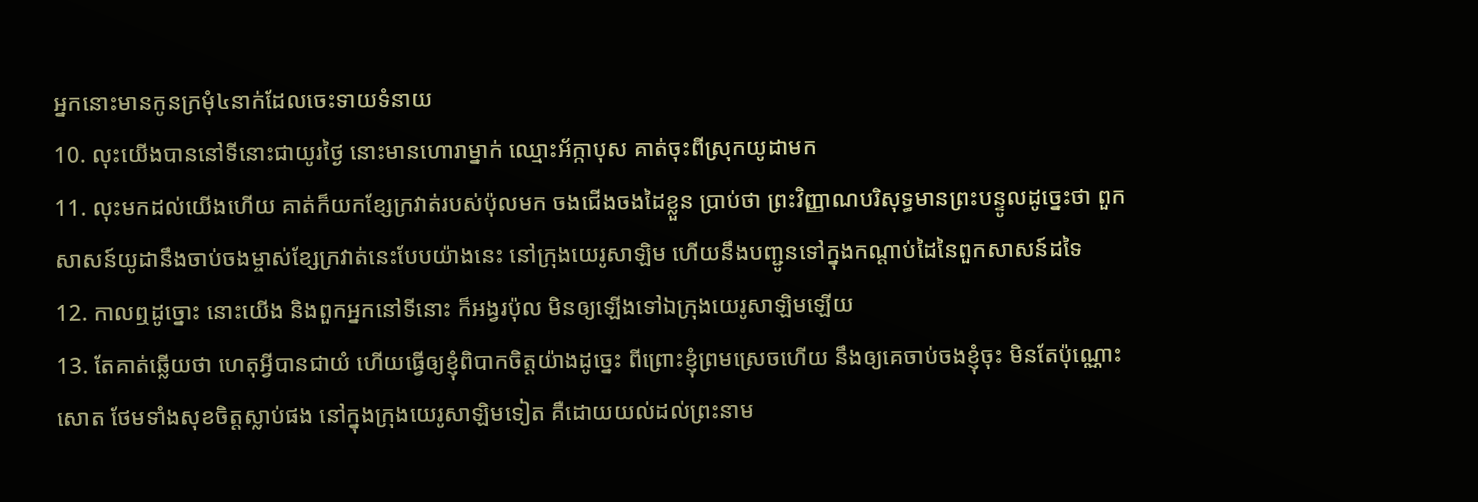អ្នកនោះមានកូនក្រមុំ៤នាក់ដែលចេះទាយទំនាយ
10. លុះយើងបាននៅទីនោះជាយូរថ្ងៃ នោះមានហោរាម្នាក់ ឈ្មោះអ័ក្កាបុស គាត់ចុះពីស្រុកយូដាមក
11. លុះមកដល់យើងហើយ គាត់ក៏យកខ្សែក្រវាត់របស់ប៉ុលមក ចងជើងចងដៃខ្លួន ប្រាប់ថា ព្រះវិញ្ញាណបរិសុទ្ធមានព្រះបន្ទូលដូច្នេះថា ពួកសាសន៍យូដានឹងចាប់ចងម្ចាស់ខ្សែក្រវាត់នេះបែបយ៉ាងនេះ នៅក្រុងយេរូសាឡិម ហើយនឹងបញ្ជូនទៅក្នុងកណ្តាប់ដៃនៃពួកសាសន៍ដទៃ
12. កាលឮដូច្នោះ នោះយើង និងពួកអ្នកនៅទីនោះ ក៏អង្វរប៉ុល មិនឲ្យឡើងទៅឯក្រុងយេរូសាឡិមឡើយ
13. តែគាត់ឆ្លើយថា ហេតុអ្វីបានជាយំ ហើយធ្វើឲ្យខ្ញុំពិបាកចិត្តយ៉ាងដូច្នេះ ពីព្រោះខ្ញុំព្រមស្រេចហើយ នឹងឲ្យគេចាប់ចងខ្ញុំចុះ មិនតែប៉ុណ្ណោះសោត ថែមទាំងសុខចិត្តស្លាប់ផង នៅក្នុងក្រុងយេរូសាឡិមទៀត គឺដោយយល់ដល់ព្រះនាម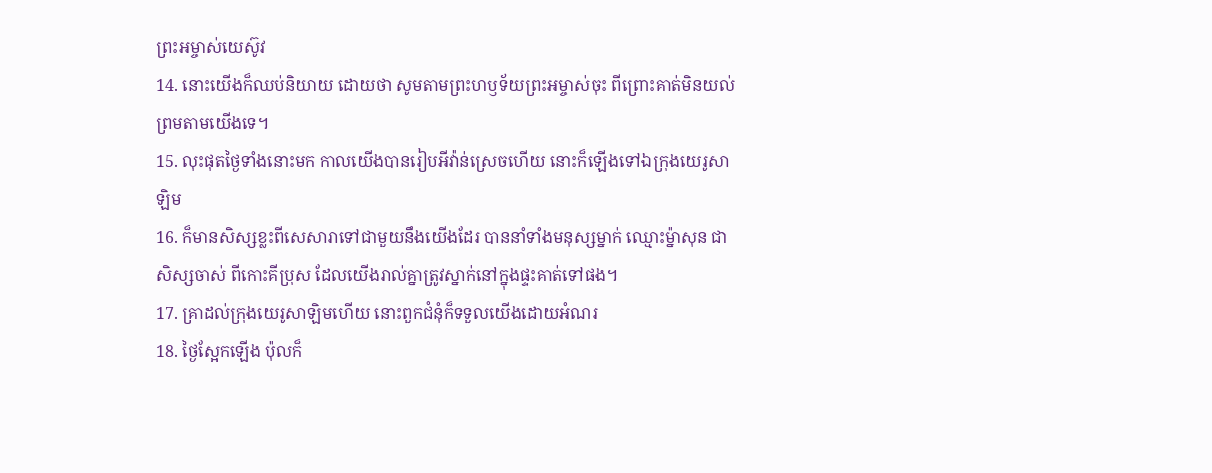ព្រះអម្ចាស់យេស៊ូវ
14. នោះយើងក៏ឈប់និយាយ ដោយថា សូមតាមព្រះហឫទ័យព្រះអម្ចាស់ចុះ ពីព្រោះគាត់មិនយល់ព្រមតាមយើងទេ។
15. លុះផុតថ្ងៃទាំងនោះមក កាលយើងបានរៀបអីវ៉ាន់ស្រេចហើយ នោះក៏ឡើងទៅឯក្រុងយេរូសាឡិម
16. ក៏មានសិស្សខ្លះពីសេសារាទៅជាមួយនឹងយើងដែរ បាននាំទាំងមនុស្សម្នាក់ ឈ្មោះម៉្នាសុន ជាសិស្សចាស់ ពីកោះគីប្រុស ដែលយើងរាល់គ្នាត្រូវស្នាក់នៅក្នុងផ្ទះគាត់ទៅផង។
17. គ្រាដល់ក្រុងយេរូសាឡិមហើយ នោះពួកជំនុំក៏ទទួលយើងដោយអំណរ
18. ថ្ងៃស្អែកឡើង ប៉ុលក៏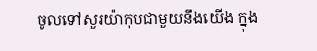ចូលទៅសួរយ៉ាកុបជាមួយនឹងយើង ក្នុង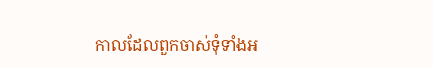កាលដែលពួកចាស់ទុំទាំងអ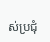ស់ប្រជុំ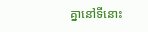គ្នានៅទីនោះ